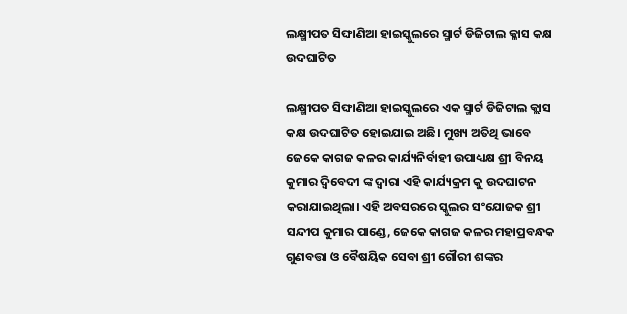ଲକ୍ଷ୍ମୀପତ ସିଙ୍ଘାଣିଆ ହାଇସ୍କୁଲରେ ସ୍ମାର୍ଟ ଡିଜିଟାଲ କ୍ଳାସ କକ୍ଷ ଉଦଘାଟିତ

ଲକ୍ଷ୍ମୀପତ ସିଙ୍ଘାଣିଆ ହାଇସ୍କୁଲରେ ଏକ ସ୍ମାର୍ଟ ଡିଜିଟାଲ କ୍ଲାସ କକ୍ଷ ଉଦଘାଟିତ ହୋଇଯାଇ ଅଛି। ମୁଖ୍ୟ ଅତିଥି ଭାବେ ଜେକେ କାଗଜ କଳର କାର୍ଯ୍ୟନିର୍ବାହୀ ଉପାଧ୍ୟକ୍ଷ ଶ୍ରୀ ବିନୟ କୁମାର ଦ୍ବିବେଦୀ ଙ୍କ ଦ୍ଵାରା ଏହି କାର୍ଯ୍ୟକ୍ରମ କୁ ଉଦଘାଟନ କରାଯାଇଥିଲା। ଏହି ଅବସରରେ ସ୍କୁଲର ସଂଯୋଜକ ଶ୍ରୀ ସନ୍ଦୀପ କୁମାର ପାଣ୍ଡେ, ଜେକେ କାଗଜ କଳର ମହାପ୍ରବନ୍ଧକ ଗୁଣବତ୍ତା ଓ ବୈଷୟିକ ସେବା ଶ୍ରୀ ଗୌରୀ ଶଙ୍କର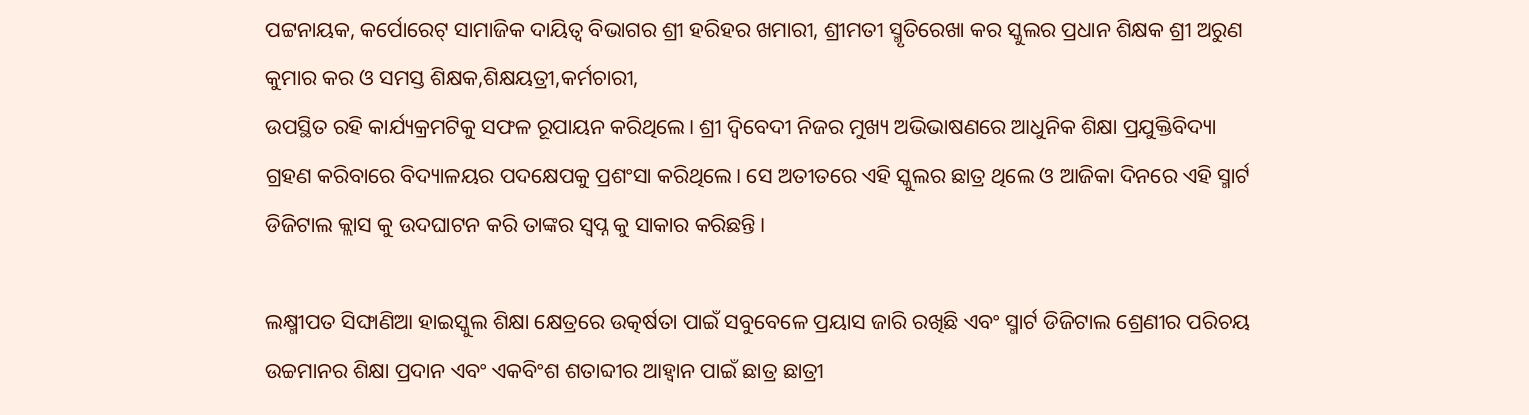ପଟ୍ଟନାୟକ, କର୍ପୋରେଟ୍ ସାମାଜିକ ଦାୟିତ୍ବ ବିଭାଗର ଶ୍ରୀ ହରିହର ଖମାରୀ, ଶ୍ରୀମତୀ ସ୍ମୃତିରେଖା କର ସ୍କୁଲର ପ୍ରଧାନ ଶିକ୍ଷକ ଶ୍ରୀ ଅରୁଣ କୁମାର କର ଓ ସମସ୍ତ ଶିକ୍ଷକ,ଶିକ୍ଷୟତ୍ରୀ,କର୍ମଚାରୀ,
ଉପସ୍ଥିତ ରହି କାର୍ଯ୍ୟକ୍ରମଟିକୁ ସଫଳ ରୂପାୟନ କରିଥିଲେ। ଶ୍ରୀ ଦ୍ବିବେଦୀ ନିଜର ମୁଖ୍ୟ ଅଭିଭାଷଣରେ ଆଧୁନିକ ଶିକ୍ଷା ପ୍ରଯୁକ୍ତିବିଦ୍ୟା ଗ୍ରହଣ କରିବାରେ ବିଦ୍ୟାଳୟର ପଦକ୍ଷେପକୁ ପ୍ରଶଂସା କରିଥିଲେ। ସେ ଅତୀତରେ ଏହି ସ୍କୁଲର ଛାତ୍ର ଥିଲେ ଓ ଆଜିକା ଦିନରେ ଏହି ସ୍ମାର୍ଟ ଡିଜିଟାଲ କ୍ଲାସ କୁ ଉଦଘାଟନ କରି ତାଙ୍କର ସ୍ୱପ୍ନ କୁ ସାକାର କରିଛନ୍ତି।

ଲକ୍ଷ୍ମୀପତ ସିଙ୍ଘାଣିଆ ହାଇସ୍କୁଲ ଶିକ୍ଷା କ୍ଷେତ୍ରରେ ଉତ୍କର୍ଷତା ପାଇଁ ସବୁବେଳେ ପ୍ରୟାସ ଜାରି ରଖିଛି ଏବଂ ସ୍ମାର୍ଟ ଡିଜିଟାଲ ଶ୍ରେଣୀର ପରିଚୟ ଉଚ୍ଚମାନର ଶିକ୍ଷା ପ୍ରଦାନ ଏବଂ ଏକବିଂଶ ଶତାବ୍ଦୀର ଆହ୍ବାନ ପାଇଁ ଛାତ୍ର ଛାତ୍ରୀ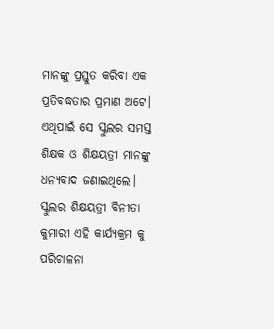ମାନଙ୍କୁ ପ୍ରସ୍ତୁତ କରିବା ଏକ ପ୍ରତିବଦ୍ଧତାର ପ୍ରମାଣ ଅଟେ। ଏଥିପାଇଁ ସେ ସ୍କୁଲର ସମସ୍ତ ଶିକ୍ଷକ ଓ ଶିକ୍ଷୟତ୍ରୀ ମାନଙ୍କୁ ଧନ୍ୟବାଦ ଜଣାଇଥିଲେ।
ସ୍କୁଲର ଶିକ୍ଷୟତ୍ରୀ ବିନୀତା କୁମାରୀ ଏହି କାର୍ଯ୍ୟକ୍ରମ କୁ ପରିଚାଳନା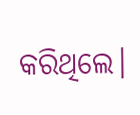କରିଥିଲେ।